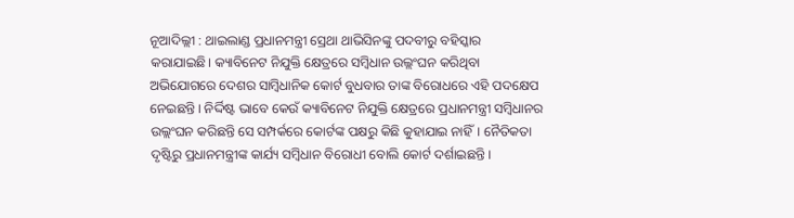ନୂଆଦିଲ୍ଲୀ : ଥାଇଲାଣ୍ଡ ପ୍ରଧାନମନ୍ତ୍ରୀ ସ୍ରେଥା ଥାଭିସିନଙ୍କୁ ପଦବୀରୁ ବହିସ୍କାର କରାଯାଇଛି। କ୍ୟାବିନେଟ ନିଯୁକ୍ତି କ୍ଷେତ୍ରରେ ସମ୍ବିଧାନ ଉଲ୍ଲଂଘନ କରିଥିବା ଅଭିଯୋଗରେ ଦେଶର ସାମ୍ବିଧାନିକ କୋର୍ଟ ବୁଧବାର ତାଙ୍କ ବିରୋଧରେ ଏହି ପଦକ୍ଷେପ ନେଇଛନ୍ତି। ନିର୍ଦ୍ଦିଷ୍ଟ ଭାବେ କେଉଁ କ୍ୟାବିନେଟ ନିଯୁକ୍ତି କ୍ଷେତ୍ରରେ ପ୍ରଧାନମନ୍ତ୍ରୀ ସମ୍ବିଧାନର ଉଲ୍ଲଂଘନ କରିଛନ୍ତି ସେ ସମ୍ପର୍କରେ କୋର୍ଟଙ୍କ ପକ୍ଷରୁ କିଛି କୁହାଯାଇ ନାହିଁ। ନୈତିକତା ଦୃଷ୍ଟିରୁ ପ୍ରଧାନମନ୍ତ୍ରୀଙ୍କ କାର୍ଯ୍ୟ ସମ୍ବିଧାନ ବିରୋଧୀ ବୋଲି କୋର୍ଟ ଦର୍ଶାଇଛନ୍ତି।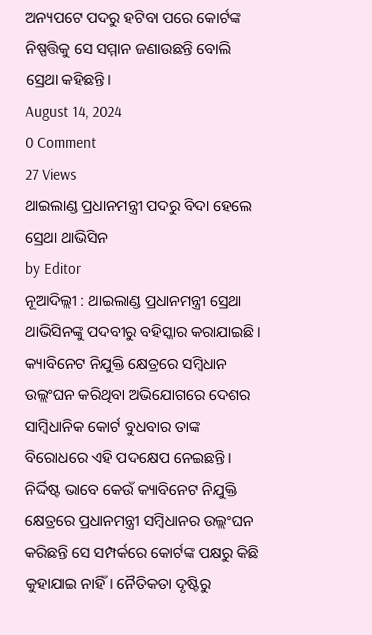ଅନ୍ୟପଟେ ପଦରୁ ହଟିବା ପରେ କୋର୍ଟଙ୍କ ନିଷ୍ପତ୍ତିକୁ ସେ ସମ୍ମାନ ଜଣାଉଛନ୍ତି ବୋଲି ସ୍ରେଥା କହିଛନ୍ତି।
August 14, 2024
0 Comment
27 Views
ଥାଇଲାଣ୍ଡ ପ୍ରଧାନମନ୍ତ୍ରୀ ପଦରୁ ବିଦା ହେଲେ ସ୍ରେଥା ଥାଭିସିନ
by Editor
ନୂଆଦିଲ୍ଲୀ : ଥାଇଲାଣ୍ଡ ପ୍ରଧାନମନ୍ତ୍ରୀ ସ୍ରେଥା ଥାଭିସିନଙ୍କୁ ପଦବୀରୁ ବହିସ୍କାର କରାଯାଇଛି। କ୍ୟାବିନେଟ ନିଯୁକ୍ତି କ୍ଷେତ୍ରରେ ସମ୍ବିଧାନ ଉଲ୍ଲଂଘନ କରିଥିବା ଅଭିଯୋଗରେ ଦେଶର ସାମ୍ବିଧାନିକ କୋର୍ଟ ବୁଧବାର ତାଙ୍କ ବିରୋଧରେ ଏହି ପଦକ୍ଷେପ ନେଇଛନ୍ତି। ନିର୍ଦ୍ଦିଷ୍ଟ ଭାବେ କେଉଁ କ୍ୟାବିନେଟ ନିଯୁକ୍ତି କ୍ଷେତ୍ରରେ ପ୍ରଧାନମନ୍ତ୍ରୀ ସମ୍ବିଧାନର ଉଲ୍ଲଂଘନ କରିଛନ୍ତି ସେ ସମ୍ପର୍କରେ କୋର୍ଟଙ୍କ ପକ୍ଷରୁ କିଛି କୁହାଯାଇ ନାହିଁ। ନୈତିକତା ଦୃଷ୍ଟିରୁ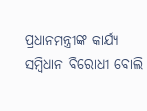ପ୍ରଧାନମନ୍ତ୍ରୀଙ୍କ କାର୍ଯ୍ୟ ସମ୍ବିଧାନ ବିରୋଧୀ ବୋଲି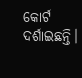କୋର୍ଟ ଦର୍ଶାଇଛନ୍ତି।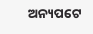ଅନ୍ୟପଟେ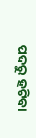ପଦରୁ ହଟିବା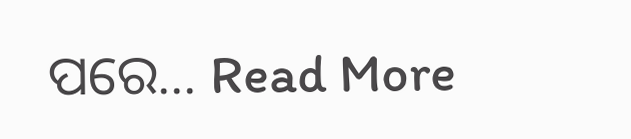ପରେ... Read More